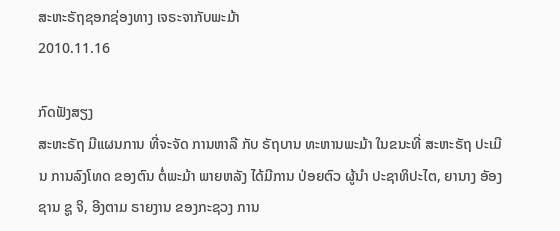ສະຫະຣັຖຊອກຊ່ອງທາງ ເຈຣະຈາກັບພະມ້າ
2010.11.16

ກົດຟັງສຽງ
ສະຫະຣັຖ ມີແຜນການ ທີ່ຈະຈັດ ການຫາລື ກັບ ຣັຖບານ ທະຫານພະມ້າ ໃນຂນະທີ່ ສະຫະຣັຖ ປະເມີນ ການລົງໂທດ ຂອງຕົນ ຕໍ່ພະມ້າ ພາຍຫລັງ ໄດ້ມີການ ປ່ອຍຕົວ ຜູ້ນໍາ ປະຊາທິປະໄຕ, ຍານາງ ອັອງ ຊານ ຊູ ຈິ, ອີງຕາມ ຣາຍງານ ຂອງກະຊວງ ການ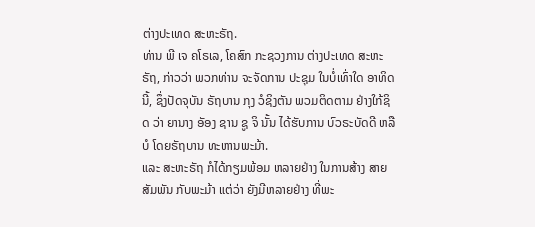ຕ່າງປະເທດ ສະຫະຣັຖ.
ທ່ານ ພີ ເຈ ຄໂຣເລ, ໂຄສົກ ກະຊວງການ ຕ່າງປະເທດ ສະຫະຣັຖ, ກ່າວວ່າ ພວກທ່ານ ຈະຈັດການ ປະຊຸມ ໃນບໍ່ເທົ່າໃດ ອາທິດນີ້, ຊຶ່ງປັດຈຸບັນ ຣັຖບານ ກຸງ ວໍຊິງຕັນ ພວມຕິດຕາມ ຢ່າງໃກ້ຊິດ ວ່າ ຍານາງ ອັອງ ຊານ ຊູ ຈິ ນັ້ນ ໄດ້ຮັບການ ບົວຣະບັດດີ ຫລືບໍ ໂດຍຣັຖບານ ທະຫານພະມ້າ.
ແລະ ສະຫະຣັຖ ກໍໄດ້ກຽມພ້ອມ ຫລາຍຢ່າງ ໃນການສ້າງ ສາຍສັມພັນ ກັບພະມ້າ ແຕ່ວ່າ ຍັງມີຫລາຍຢ່າງ ທີ່ພະ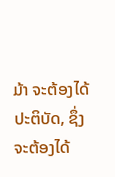ມ້າ ຈະຕ້ອງໄດ້ ປະຕິບັດ, ຊຶ່ງຈະຕ້ອງໄດ້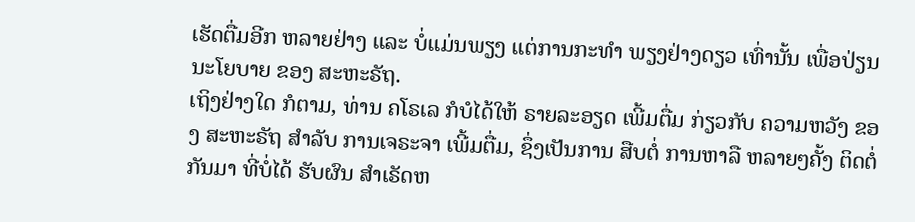ເຮັດຕື່ມອີກ ຫລາຍຢ່າງ ແລະ ບໍ່ແມ່ນພຽງ ແຕ່ການກະທໍາ ພຽງຢ່າງດຽວ ເທົ່ານັ້ນ ເພື່ອປ່ຽນ ນະໂຍບາຍ ຂອງ ສະຫະຣັຖ.
ເຖິງຢ່າງໃດ ກໍຕາມ, ທ່ານ ຄໂຣເລ ກໍບໍໄດ້ໃຫ້ ຣາຍລະອຽດ ເພີ້ມຕື່ມ ກ່ຽວກັບ ຄວາມຫວັງ ຂອງ ສະຫະຣັຖ ສໍາລັບ ການເຈຣະຈາ ເພີ້ມຕື່ມ, ຊຶ່ງເປັນການ ສືບຕໍ່ ການຫາລື ຫລາຍໆຄັ້ງ ຕິດຕໍ່ກັນມາ ທີ່ບໍ່ໄດ້ ຮັບຜົນ ສໍາເຣັດຫ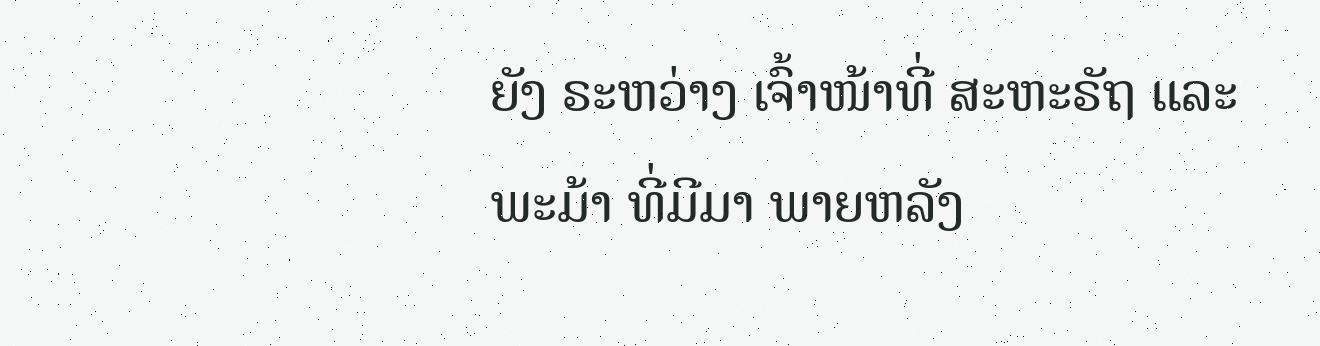ຍັງ ຣະຫວ່າງ ເຈົ້າໜ້າທີ່ ສະຫະຣັຖ ແລະ ພະມ້າ ທີ່ມີມາ ພາຍຫລັງ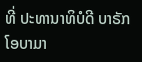ທີ່ ປະທານາທິບໍດີ ບາຣັກ ໂອບາມາ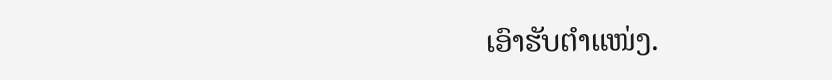ເອົາຮັບຕໍາແໜ່ງ.